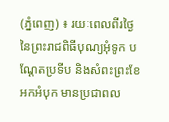(ភ្នំពេញ) ៖ រយៈពេលពីរថ្ងៃនៃព្រះរាជពិធីបុណ្យអុំទូក បណ្តែតប្រទីប និងសំពះព្រះខែ អកអំបុក មានប្រជាពល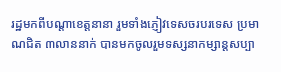រដ្ឋមកពីបណ្តាខេត្តនានា រួមទាំងភ្ញៀវទេសចរបរទេស ប្រមាណជិត ៣លាននាក់ បានមកចូលរួមទស្សនាកម្សាន្តសប្បា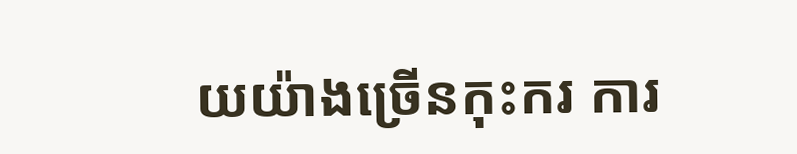យយ៉ាងច្រើនកុះករ ការ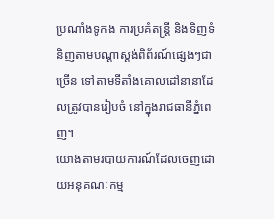ប្រណាំងទូកង ការប្រគំតន្ត្រី និងទិញទំនិញតាមបណ្តាស្តង់ពិព័រណ៍ផ្សេងៗជាច្រើន ទៅតាមទីតាំងគោលដៅនានាដែលត្រូវបានរៀបចំ នៅក្នុងរាជធានីភ្នំពេញ។
យោងតាមរបាយការណ៍ដែលចេញដោយអនុគណៈកម្ម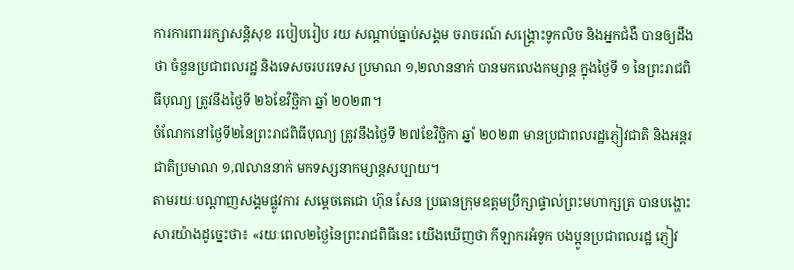ការការពាររក្សាសន្ដិសុខ របៀបរៀប រយ សណ្ដាប់ធ្នាប់សង្គម ចរាចរណ៍ សង្គ្រោះទូកលិច និងអ្នកជំងឺ បានឲ្យដឹងថា ចំនួនប្រជាពលរដ្ឋ និងទេសចរបរទេស ប្រមាណ ១,២លាននាក់ បានមកលេងកម្សាន្ត ក្នុងថ្ងៃទី ១ នៃព្រះរាជពិធីបុណ្យ ត្រូវនឹងថ្ងៃទី ២៦ខែវិច្ឆិកា ឆ្នាំ ២០២៣។
ចំណែកនៅថ្ងៃទី២នៃព្រះរាជពិធីបុណ្យ ត្រូវនឹងថ្ងៃទី ២៧ខែវិច្ឆិកា ឆ្នាំ ២០២៣ មានប្រជាពលរដ្ឋភ្ញៀវជាតិ និងអន្តរជាតិប្រមាណ ១,៧លាននាក់ មកទស្សនាកម្សាន្តសប្បាយ។
តាមរយៈបណ្តាញសង្គមផ្លូវការ សម្តេចតេជោ ហ៊ុន សែន ប្រធានក្រុមឧត្តមប្រឹក្សាផ្ទាល់ព្រះមហាក្សត្រ បានបង្ហោះសារយ៉ាងដូច្នេះថា៖ «រយៈពេល២ថ្ងៃនៃព្រះរាជពិធីនេះ យើងឃើញថា កីឡាករអំទូក បងប្អូនប្រជាពលរដ្ឋ ភ្ញៀវ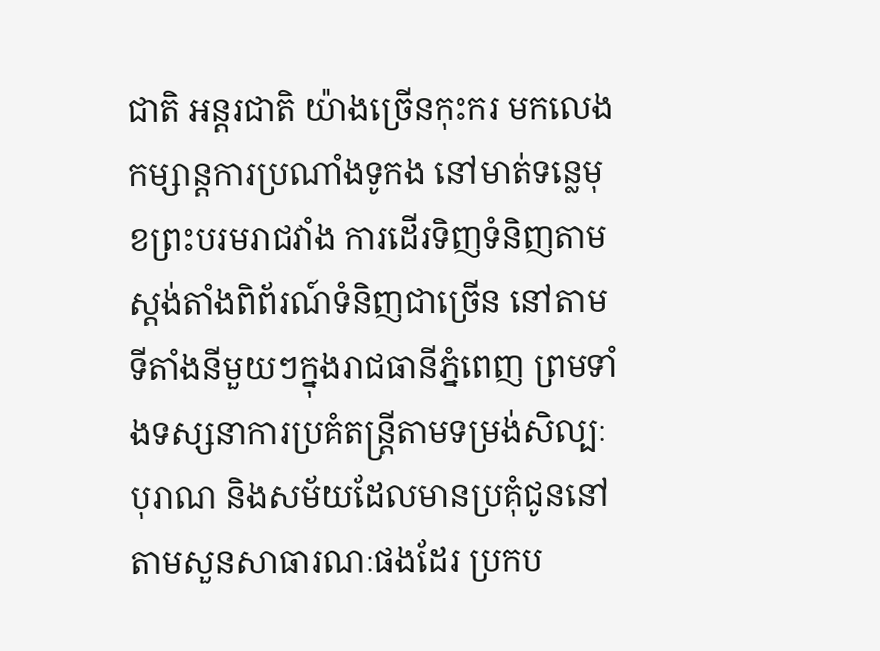ជាតិ អន្តរជាតិ យ៉ាងច្រើនកុះករ មកលេងកម្សាន្តការប្រណាំងទូកង នៅមាត់ទន្លេមុខព្រះបរមរាជវាំង ការដើរទិញទំនិញតាមស្តង់តាំងពិព័រណ៍ទំនិញជាច្រើន នៅតាមទីតាំងនីមួយៗក្នុងរាជធានីភ្នំពេញ ព្រមទាំងទស្សនាការប្រគំតន្ត្រីតាមទម្រង់សិល្បៈបុរាណ និងសម័យដែលមានប្រគុំជូននៅតាមសួនសាធារណៈផងដែរ ប្រកប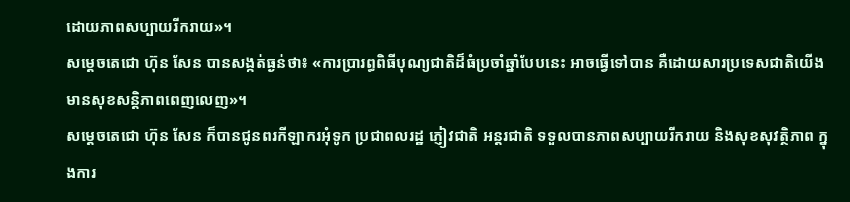ដោយភាពសប្បាយរីករាយ»។
សម្តេចតេជោ ហ៊ុន សែន បានសង្កត់ធ្ងន់ថា៖ «ការប្រារព្ធពិធីបុណ្យជាតិដ៏ធំប្រចាំឆ្នាំបែបនេះ អាចធ្វើទៅបាន គឺដោយសារប្រទេសជាតិយើងមានសុខសន្តិភាពពេញលេញ»។
សម្តេចតេជោ ហ៊ុន សែន ក៏បានជូនពរកីឡាករអុំទូក ប្រជាពលរដ្ឋ ភ្ញៀវជាតិ អន្តរជាតិ ទទួលបានភាពសប្បាយរីករាយ និងសុខសុវត្ថិភាព ក្នុងការ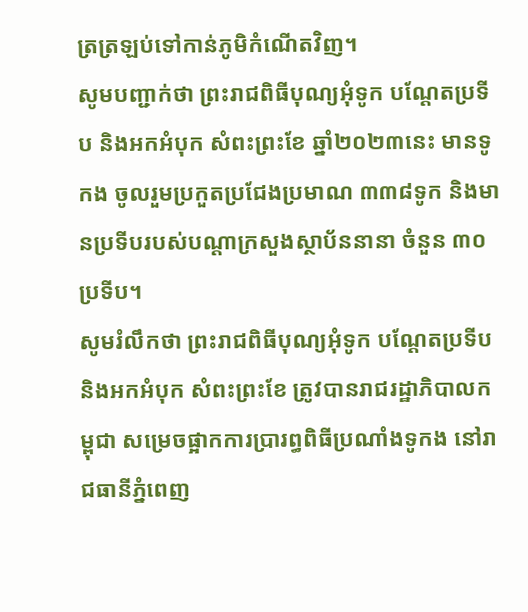ត្រត្រឡប់ទៅកាន់ភូមិកំណើតវិញ។
សូមបញ្ជាក់ថា ព្រះរាជពិធីបុណ្យអុំទូក បណ្ដែតប្រទីប និងអកអំបុក សំពះព្រះខែ ឆ្នាំ២០២៣នេះ មានទូកង ចូលរួមប្រកួតប្រជែងប្រមាណ ៣៣៨ទូក និងមានប្រទីបរបស់បណ្តាក្រសួងស្ថាប័ននានា ចំនួន ៣០ប្រទីប។
សូមរំលឹកថា ព្រះរាជពិធីបុណ្យអុំទូក បណ្ដែតប្រទីប និងអកអំបុក សំពះព្រះខែ ត្រូវបានរាជរដ្ឋាភិបាលកម្ពុជា សម្រេចផ្អាកការប្រារព្ធពិធីប្រណាំងទូកង នៅរាជធានីភ្នំពេញ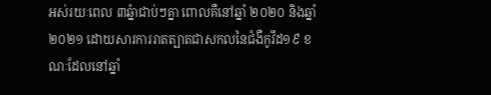អស់រយៈពេល ៣ឆ្នំាជាប់ៗគ្នា ពោលគឺនៅឆ្នាំ ២០២០ និងឆ្នាំ ២០២១ ដោយសារការរាតត្បាតជាសកលនៃជំងឺកូវីដ១៩ ខណៈដែលនៅឆ្នាំ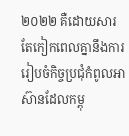២០២២ គឺដោយសារតែកៀកពេលគ្នានឹងការរៀបចំកិច្ចប្រជុំកំពូលអាស៊ានដែលកម្ពុ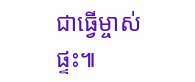ជាធ្វើម្ចាស់ផ្ទះ៕